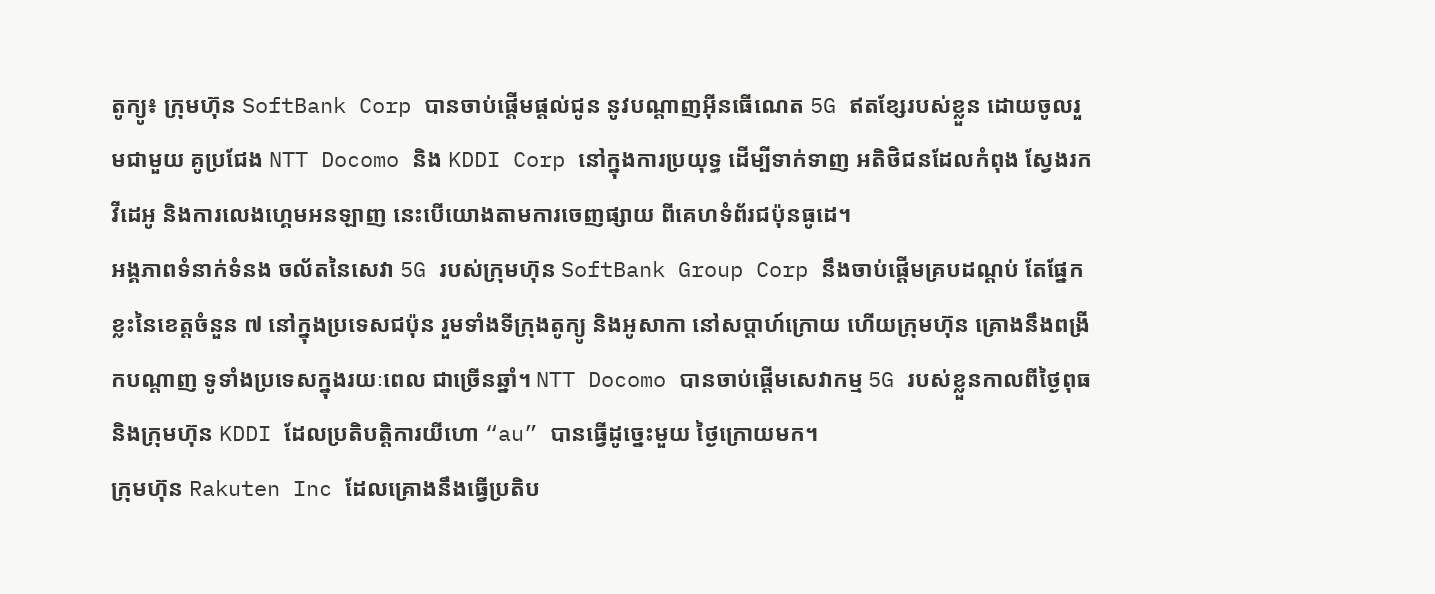តូក្យូ៖ ក្រុមហ៊ុន SoftBank Corp បានចាប់ផ្តើមផ្តល់ជូន នូវបណ្តាញអ៊ីនធើណេត 5G ឥតខ្សែរបស់ខ្លួន ដោយចូលរួមជាមួយ គូប្រជែង NTT Docomo និង KDDI Corp នៅក្នុងការប្រយុទ្ធ ដើម្បីទាក់ទាញ អតិថិជនដែលកំពុង ស្វែងរកវីដេអូ និងការលេងហ្គេមអនឡាញ នេះបើយោងតាមការចេញផ្សាយ ពីគេហទំព័រជប៉ុនធូដេ។
អង្គភាពទំនាក់ទំនង ចល័តនៃសេវា 5G របស់ក្រុមហ៊ុន SoftBank Group Corp នឹងចាប់ផ្តើមគ្របដណ្តប់ តែផ្នែកខ្លះនៃខេត្តចំនួន ៧ នៅក្នុងប្រទេសជប៉ុន រួមទាំងទីក្រុងតូក្យូ និងអូសាកា នៅសប្តាហ៍ក្រោយ ហើយក្រុមហ៊ុន គ្រោងនឹងពង្រីកបណ្តាញ ទូទាំងប្រទេសក្នុងរយៈពេល ជាច្រើនឆ្នាំ។ NTT Docomo បានចាប់ផ្តើមសេវាកម្ម 5G របស់ខ្លួនកាលពីថ្ងៃពុធ និងក្រុមហ៊ុន KDDI ដែលប្រតិបត្តិការយីហោ “au” បានធ្វើដូច្នេះមួយ ថ្ងៃក្រោយមក។
ក្រុមហ៊ុន Rakuten Inc ដែលគ្រោងនឹងធ្វើប្រតិប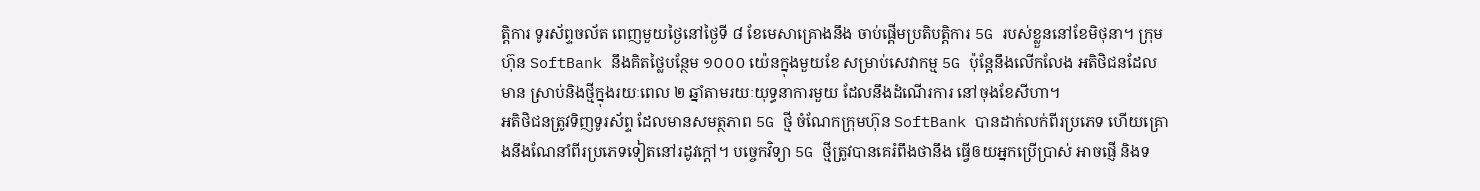ត្តិការ ទូរស័ព្ទចល័ត ពេញមួយថ្ងៃនៅថ្ងៃទី ៨ ខែមេសាគ្រោងនឹង ចាប់ផ្តើមប្រតិបត្តិការ 5G របស់ខ្លួននៅខែមិថុនា។ ក្រុមហ៊ុន SoftBank នឹងគិតថ្លៃបន្ថែម ១០០០ យ៉េនក្នុងមួយខែ សម្រាប់សេវាកម្ម 5G ប៉ុន្តែនឹងលើកលែង អតិថិជនដែលមាន ស្រាប់និងថ្មីក្នុងរយៈពេល ២ ឆ្នាំតាមរយៈយុទ្ធនាការមួយ ដែលនឹងដំណើរការ នៅចុងខែសីហា។
អតិថិជនត្រូវទិញទូរស័ព្ទ ដែលមានសមត្ថភាព 5G ថ្មី ចំណែកក្រុមហ៊ុន SoftBank បានដាក់លក់ពីរប្រភេទ ហើយគ្រោងនឹងណែនាំពីរប្រភេទទៀតនៅរដូវក្តៅ។ បច្ចេកវិទ្យា 5G ថ្មីត្រូវបានគេរំពឹងថានឹង ធ្វើឲយអ្នកប្រើប្រាស់ អាចផ្ញើ និងទ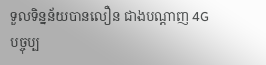ទួលទិន្នន័យបានលឿន ជាងបណ្តាញ 4G បច្ចុប្ប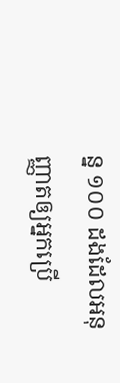ន្ន ១០០ ដងដែលអនុញ្ញាតឲ្យអ្នកប្រើ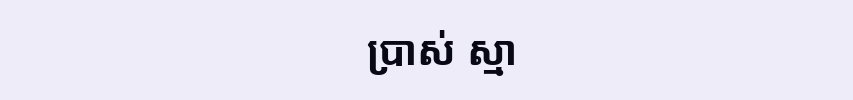ប្រាស់ ស្មា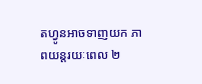តហ្វូនអាចទាញយក ភាពយន្តរយៈពេល ២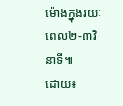ម៉ោងក្នុងរយៈពេល២-៣វិនាទី៕
ដោយ៖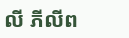លី ភីលីព